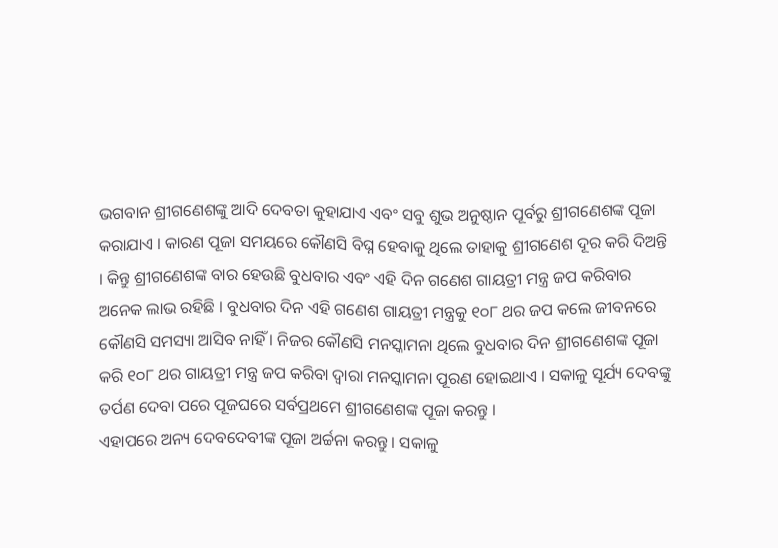ଭଗବାନ ଶ୍ରୀଗଣେଶଙ୍କୁ ଆଦି ଦେବତା କୁହାଯାଏ ଏବଂ ସବୁ ଶୁଭ ଅନୁଷ୍ଠାନ ପୂର୍ବରୁ ଶ୍ରୀଗଣେଶଙ୍କ ପୂଜା କରାଯାଏ । କାରଣ ପୂଜା ସମୟରେ କୌଣସି ବିଘ୍ନ ହେବାକୁ ଥିଲେ ତାହାକୁ ଶ୍ରୀଗଣେଶ ଦୂର କରି ଦିଅନ୍ତି । କିନ୍ତୁ ଶ୍ରୀଗଣେଶଙ୍କ ବାର ହେଉଛି ବୁଧବାର ଏବଂ ଏହି ଦିନ ଗଣେଶ ଗାୟତ୍ରୀ ମନ୍ତ୍ର ଜପ କରିବାର ଅନେକ ଲାଭ ରହିଛି । ବୁଧବାର ଦିନ ଏହି ଗଣେଶ ଗାୟତ୍ରୀ ମନ୍ତ୍ରକୁ ୧୦୮ ଥର ଜପ କଲେ ଜୀବନରେ କୌଣସି ସମସ୍ୟା ଆସିବ ନାହିଁ । ନିଜର କୌଣସି ମନସ୍କାମନା ଥିଲେ ବୁଧବାର ଦିନ ଶ୍ରୀଗଣେଶଙ୍କ ପୂଜା କରି ୧୦୮ ଥର ଗାୟତ୍ରୀ ମନ୍ତ୍ର ଜପ କରିବା ଦ୍ୱାରା ମନସ୍କାମନା ପୂରଣ ହୋଇଥାଏ । ସକାଳୁ ସୂର୍ଯ୍ୟ ଦେବଙ୍କୁ ତର୍ପଣ ଦେବା ପରେ ପୂଜଘରେ ସର୍ବପ୍ରଥମେ ଶ୍ରୀଗଣେଶଙ୍କ ପୂଜା କରନ୍ତୁ ।
ଏହାପରେ ଅନ୍ୟ ଦେବଦେବୀଙ୍କ ପୂଜା ଅର୍ଚ୍ଚନା କରନ୍ତୁ । ସକାଳୁ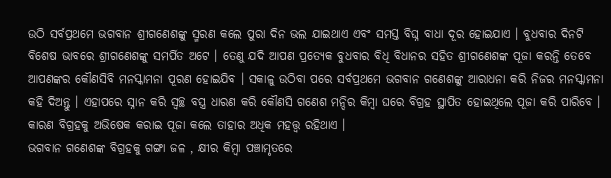ଉଠି ସର୍ବପ୍ରଥମେ ଭଗବାନ ଶ୍ରୀଗଣେଶଙ୍କୁ ସ୍ମରଣ କଲେ ପୁରା ଦିନ ଭଲ ଯାଇଥାଏ ଏବଂ ସମସ୍ତ ବିଘ୍ନ ବାଧା ଦୂର ହୋଇଯାଏ । ବୁଧବାର ଦିନଟି ବିଶେଷ ଭାବରେ ଶ୍ରୀଗଣେଶଙ୍କୁ ସମର୍ପିତ ଅଟେ । ତେଣୁ ଯଦି ଆପଣ ପ୍ରତ୍ୟେକ ବୁଧବାର ବିଧି ବିଧାନର ସହିତ ଶ୍ରୀଗଣେଶଙ୍କ ପୂଜା କରନ୍ତି ତେବେ ଆପଣଙ୍କର କୌଣସିବି ମନସ୍କାମନା ପୂରଣ ହୋଇଯିବ । ସକାଳୁ ଉଠିବା ପରେ ସର୍ବପ୍ରଥମେ ଭଗବାନ ଗଣେଶଙ୍କୁ ଆରାଧନା କରି ନିଜର ମନସ୍କାମନା କହି ଦିଅନ୍ତୁ । ଏହାପରେ ସ୍ନାନ କରି ସ୍ୱଚ୍ଛ ବସ୍ତ୍ର ଧାରଣ କରି କୌଣସି ଗଣେଶ ମନ୍ଦିର କିମ୍ବା ଘରେ ବିଗ୍ରହ ସ୍ଥାପିତ ହୋଇଥିଲେ ପୂଜା କରି ପାରିବେ । କାରଣ ବିଗ୍ରହକୁ ଅଭିଷେକ କରାଇ ପୂଜା କଲେ ତାହାର ଅଧିକ ମହତ୍ତ୍ୱ ରହିଥାଏ ।
ଭଗବାନ ଗଣେଶଙ୍କ ବିଗ୍ରହକୁ ଗଙ୍ଗା ଜଳ , କ୍ଷୀର କିମ୍ବା ପଞ୍ଚାମୃତରେ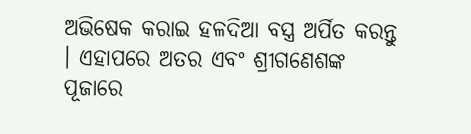ଅଭିଷେକ କରାଇ ହଳଦିଆ ବସ୍ତ୍ର ଅର୍ପିତ କରନ୍ତୁ । ଏହାପରେ ଅତର ଏବଂ ଶ୍ରୀଗଣେଶଙ୍କ ପୂଜାରେ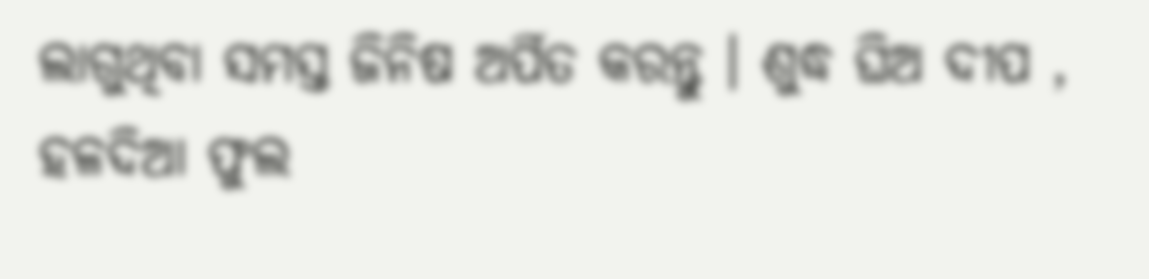ଲାଗୁଥିବା ସମସ୍ତ ଜିନିଷ ଅର୍ପିତ କରନ୍ତୁ । ଶୁଦ୍ଧ ଘିଅ ଦୀପ , ହଳଦିଆ ଫୁଲ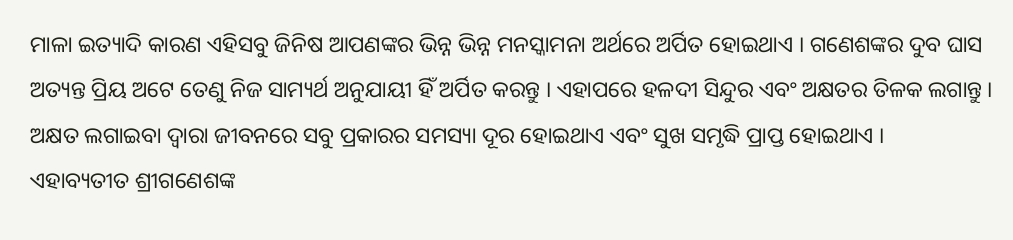ମାଳା ଇତ୍ୟାଦି କାରଣ ଏହିସବୁ ଜିନିଷ ଆପଣଙ୍କର ଭିନ୍ନ ଭିନ୍ନ ମନସ୍କାମନା ଅର୍ଥରେ ଅର୍ପିତ ହୋଇଥାଏ । ଗଣେଶଙ୍କର ଦୁବ ଘାସ ଅତ୍ୟନ୍ତ ପ୍ରିୟ ଅଟେ ତେଣୁ ନିଜ ସାମ୍ୟର୍ଥ ଅନୁଯାୟୀ ହିଁ ଅର୍ପିତ କରନ୍ତୁ । ଏହାପରେ ହଳଦୀ ସିନ୍ଦୁର ଏବଂ ଅକ୍ଷତର ତିଳକ ଲଗାନ୍ତୁ । ଅକ୍ଷତ ଲଗାଇବା ଦ୍ୱାରା ଜୀବନରେ ସବୁ ପ୍ରକାରର ସମସ୍ୟା ଦୂର ହୋଇଥାଏ ଏବଂ ସୁଖ ସମୃଦ୍ଧି ପ୍ରାପ୍ତ ହୋଇଥାଏ ।
ଏହାବ୍ୟତୀତ ଶ୍ରୀଗଣେଶଙ୍କ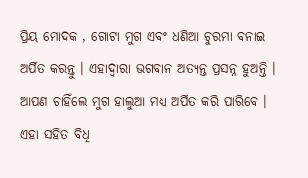ପ୍ରିୟ ମୋଦକ , ଗୋଟା ମୁଗ ଏବଂ ଧଣିଆ ଚୁରମା ବନାଇ ଅର୍ପିତ କରନ୍ତୁ । ଏହାଦ୍ବାରା ଭଗବାନ ଅତ୍ୟନ୍ତ ପ୍ରସନ୍ନ ହୁଅନ୍ତି । ଆପଣ ଚାହିଁଲେ ମୁଗ ହାଲୁଆ ମଧ୍ୟ ଅର୍ପିତ କରି ପାରିବେ । ଏହା ସହିତ ବିଧି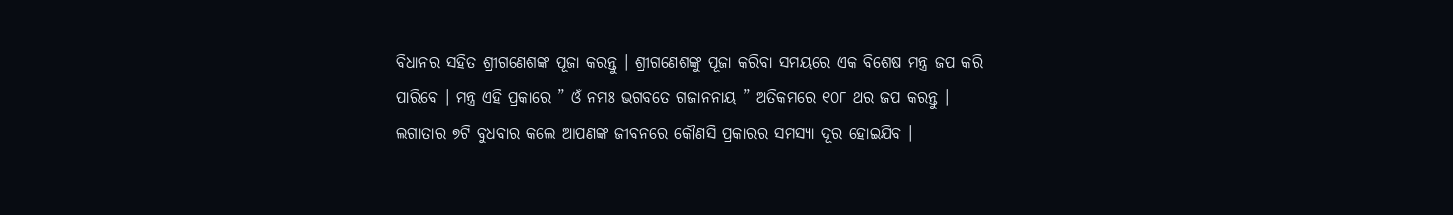ବିଧାନର ସହିତ ଶ୍ରୀଗଣେଶଙ୍କ ପୂଜା କରନ୍ତୁ । ଶ୍ରୀଗଣେଶଙ୍କୁ ପୂଜା କରିବା ସମୟରେ ଏକ ବିଶେଷ ମନ୍ତ୍ର ଜପ କରି ପାରିବେ । ମନ୍ତ୍ର ଏହି ପ୍ରକାରେ ” ଓଁ ନମଃ ଭଗବତେ ଗଜାନନାୟ ” ଅତିକମରେ ୧୦୮ ଥର ଜପ କରନ୍ତୁ । ଲଗାତାର ୭ଟି ବୁଧବାର କଲେ ଆପଣଙ୍କ ଜୀବନରେ କୌଣସି ପ୍ରକାରର ସମସ୍ୟା ଦୂର ହୋଇଯିବ ।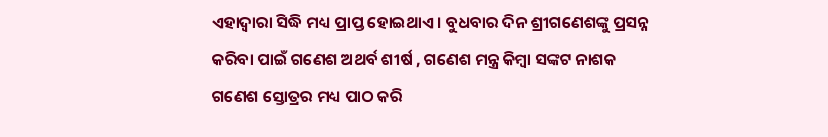ଏହାଦ୍ବାରା ସିଦ୍ଧି ମଧ୍ୟ ପ୍ରାପ୍ତ ହୋଇଥାଏ । ବୁଧବାର ଦିନ ଶ୍ରୀଗଣେଶଙ୍କୁ ପ୍ରସନ୍ନ କରିବା ପାଇଁ ଗଣେଶ ଅଥର୍ବ ଶୀର୍ଷ , ଗଣେଶ ମନ୍ତ୍ର କିମ୍ବା ସଙ୍କଟ ନାଶକ ଗଣେଶ ସ୍ତୋତ୍ରର ମଧ୍ୟ ପାଠ କରି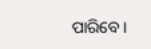ପାରିବେ ।